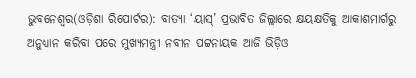ଭୁବନେଶ୍ୱର(ଓଡ଼ିଶା ରିପୋର୍ଟର): ବାତ୍ୟା ‘ୟାସ୍’ ପ୍ରଭାବିତ ଜିଲ୍ଲାରେ କ୍ଷୟକ୍ଷତିକୁ ଆକାଶମାର୍ଗରୁ ଅନୁଧ୍ୟାନ କରିବା ପରେ ମୁଖ୍ୟମନ୍ତ୍ରୀ ନବୀନ ପଟ୍ଟନାୟକ ଆଜି ଭିଡ଼ିଓ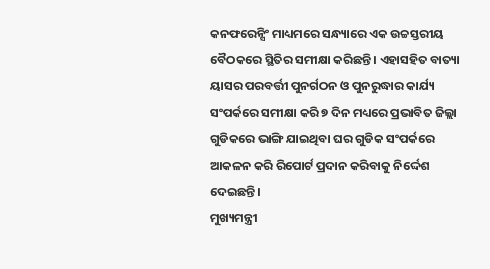କନଫରେନ୍ସିଂ ମାଧ୍ୟମରେ ସନ୍ଧ୍ୟାରେ ଏକ ଉଚ୍ଚସ୍ତରୀୟ ବୈଠକରେ ସ୍ଥିତିର ସମୀକ୍ଷା କରିଛନ୍ତି । ଏହାସହିତ ବାତ୍ୟା ୟାସର ପରବର୍ତ୍ତୀ ପୁନର୍ଗଠନ ଓ ପୁନରୁଦ୍ଧାର କାର୍ଯ୍ୟ ସଂପର୍କରେ ସମୀକ୍ଷା କରି ୭ ଦିନ ମଧ୍ୟରେ ପ୍ରଭାବିତ ଜିଲ୍ଲା ଗୁଡିକରେ ଭାଙ୍ଗି ଯାଇଥିବା ଘର ଗୁଡିକ ସଂପର୍କରେ ଆକଳନ କରି ରିପୋର୍ଟ ପ୍ରଦାନ କରିବାକୁ ନିର୍ଦ୍ଦେଶ ଦେଇଛନ୍ତି।
ମୁଖ୍ୟମନ୍ତ୍ରୀ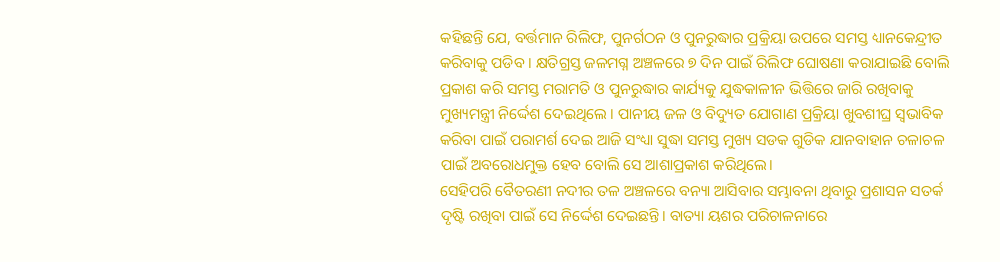କହିଛନ୍ତି ଯେ, ବର୍ତ୍ତମାନ ରିଲିଫ, ପୁନର୍ଗଠନ ଓ ପୁନରୁଦ୍ଧାର ପ୍ରକ୍ରିୟା ଉପରେ ସମସ୍ତ ଧ୍ୟାନକେନ୍ଦ୍ରୀତ କରିବାକୁ ପଡିବ । କ୍ଷତିଗ୍ରସ୍ତ ଜଳମଗ୍ନ ଅଞ୍ଚଳରେ ୭ ଦିନ ପାଇଁ ରିଲିଫ ଘୋଷଣା କରାଯାଇଛି ବୋଲି ପ୍ରକାଶ କରି ସମସ୍ତ ମରାମତି ଓ ପୁନରୁଦ୍ଧାର କାର୍ଯ୍ୟକୁ ଯୁଦ୍ଧକାଳୀନ ଭିତ୍ତିରେ ଜାରି ରଖିବାକୁ ମୁଖ୍ୟମନ୍ତ୍ରୀ ନିର୍ଦ୍ଦେଶ ଦେଇଥିଲେ । ପାନୀୟ ଜଳ ଓ ବିଦ୍ୟୁତ ଯୋଗାଣ ପ୍ରକ୍ରିୟା ଖୁବଶୀଘ୍ର ସ୍ବଭାବିକ କରିବା ପାଇଁ ପରାମର୍ଶ ଦେଇ ଆଜି ସଂଧ୍ୟା ସୁଦ୍ଧା ସମସ୍ତ ମୁଖ୍ୟ ସଡକ ଗୁଡିକ ଯାନବାହାନ ଚଳାଚଳ ପାଇଁ ଅବରୋଧମୁକ୍ତ ହେବ ବୋଲି ସେ ଆଶାପ୍ରକାଶ କରିଥିଲେ।
ସେହିପରି ବୈତରଣୀ ନଦୀର ତଳ ଅଞ୍ଚଳରେ ବନ୍ୟା ଆସିବାର ସମ୍ଭାବନା ଥିବାରୁ ପ୍ରଶାସନ ସତର୍କ ଦୃଷ୍ଟି ରଖିବା ପାଇଁ ସେ ନିର୍ଦ୍ଦେଶ ଦେଇଛନ୍ତି। ବାତ୍ୟା ୟଶର ପରିଚାଳନାରେ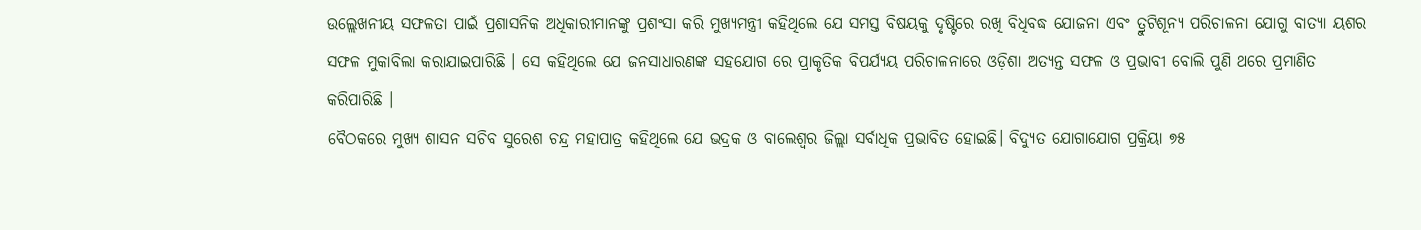ଉଲ୍ଲେଖନୀୟ ସଫଳତା ପାଇଁ ପ୍ରଶାସନିକ ଅଧିକାରୀମାନଙ୍କୁ ପ୍ରଶଂସା କରି ମୁଖ୍ୟମନ୍ତ୍ରୀ କହିଥିଲେ ଯେ ସମସ୍ତ ବିଷୟକୁ ଦୃଷ୍ଟିରେ ରଖି ବିଧିବଦ୍ଧ ଯୋଜନା ଏବଂ ତ୍ରୁଟିଶୂନ୍ୟ ପରିଚାଳନା ଯୋଗୁ ବାତ୍ୟା ୟଶର ସଫଳ ମୁକାବିଲା କରାଯାଇପାରିଛି । ସେ କହିଥିଲେ ଯେ ଜନସାଧାରଣଙ୍କ ସହଯୋଗ ରେ ପ୍ରାକୃତିକ ବିପର୍ଯ୍ୟୟ ପରିଚାଳନାରେ ଓଡ଼ିଶା ଅତ୍ୟନ୍ତ ସଫଳ ଓ ପ୍ରଭାବୀ ବୋଲି ପୁଣି ଥରେ ପ୍ରମାଣିତ କରିପାରିଛି ।
ବୈଠକରେ ମୁଖ୍ୟ ଶାସନ ସଚିବ ସୁରେଶ ଚନ୍ଦ୍ର ମହାପାତ୍ର କହିଥିଲେ ଯେ ଭଦ୍ରକ ଓ ବାଲେଶ୍ବର ଜିଲ୍ଲା ସର୍ବାଧିକ ପ୍ରଭାବିତ ହୋଇଛି। ବିଦ୍ୟୁତ ଯୋଗାଯୋଗ ପ୍ରକ୍ରିୟା ୭୫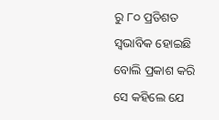ରୁ ୮୦ ପ୍ରତିଶତ ସ୍ବଭାବିକ ହୋଇଛି ବୋଲି ପ୍ରକାଶ କରି ସେ କହିଲେ ଯେ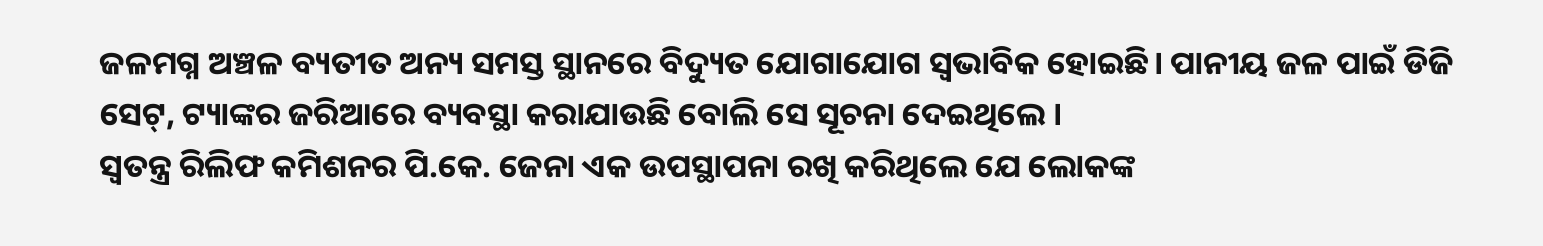ଜଳମଗ୍ନ ଅଞ୍ଚଳ ବ୍ୟତୀତ ଅନ୍ୟ ସମସ୍ତ ସ୍ଥାନରେ ବିଦ୍ୟୁତ ଯୋଗାଯୋଗ ସ୍ବଭାବିକ ହୋଇଛି। ପାନୀୟ ଜଳ ପାଇଁ ଡିଜି ସେଟ୍, ଟ୍ୟାଙ୍କର ଜରିଆରେ ବ୍ୟବସ୍ଥା କରାଯାଉଛି ବୋଲି ସେ ସୂଚନା ଦେଇଥିଲେ ।
ସ୍ବତନ୍ତ୍ର ରିଲିଫ କମିଶନର ପି.କେ. ଜେନା ଏକ ଉପସ୍ଥାପନା ରଖି କରିଥିଲେ ଯେ ଲୋକଙ୍କ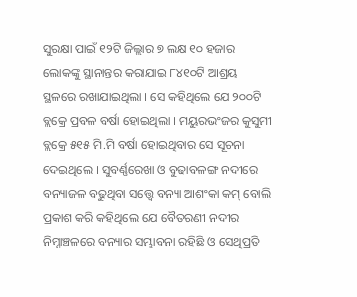ସୁରକ୍ଷା ପାଇଁ ୧୨ଟି ଜିଲ୍ଲାର ୭ ଲକ୍ଷ ୧୦ ହଜାର ଲୋକଙ୍କୁ ସ୍ଥାନାନ୍ତର କରାଯାଇ ୮୪୧୦ଟି ଆଶ୍ରୟ ସ୍ଥଳରେ ରଖାଯାଇଥିଲା । ସେ କହିଥିଲେ ଯେ ୨୦୦ଟି ବ୍ଲକ୍ରେ ପ୍ରବଳ ବର୍ଷା ହୋଇଥିଲା । ମୟୁରଭଂଜର କୁସୁମୀ ବ୍ଲକ୍ରେ ୫୧୫ ମି.ମି ବର୍ଷା ହୋଇଥିବାର ସେ ସୂଚନା ଦେଇଥିଲେ । ସୁବର୍ଣ୍ଣରେଖା ଓ ବୁଢାବଳଙ୍ଗ ନଦୀରେ ବନ୍ୟାଜଳ ବଢୁଥିବା ସତ୍ତ୍ବେ ବନ୍ୟା ଆଶଂକା କମ୍ ବୋଲି ପ୍ରକାଶ କରି କହିଥିଲେ ଯେ ବୈତରଣୀ ନଦୀର ନିମ୍ନାଞ୍ଚଳରେ ବନ୍ୟାର ସମ୍ଭାବନା ରହିଛି ଓ ସେଥିପ୍ରତି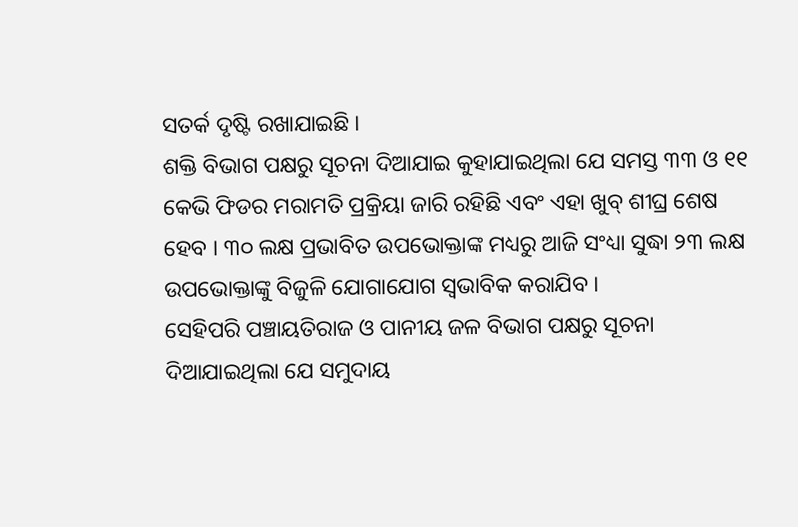ସତର୍କ ଦୃଷ୍ଟି ରଖାଯାଇଛି ।
ଶକ୍ତି ବିଭାଗ ପକ୍ଷରୁ ସୂଚନା ଦିଆଯାଇ କୁହାଯାଇଥିଲା ଯେ ସମସ୍ତ ୩୩ ଓ ୧୧ କେଭି ଫିଡର ମରାମତି ପ୍ରକ୍ରିୟା ଜାରି ରହିଛି ଏବଂ ଏହା ଖୁବ୍ ଶୀଘ୍ର ଶେଷ ହେବ । ୩୦ ଲକ୍ଷ ପ୍ରଭାବିତ ଉପଭୋକ୍ତାଙ୍କ ମଧ୍ୟରୁ ଆଜି ସଂଧ୍ୟା ସୁଦ୍ଧା ୨୩ ଲକ୍ଷ ଉପଭୋକ୍ତାଙ୍କୁ ବିଜୁଳି ଯୋଗାଯୋଗ ସ୍ବଭାବିକ କରାଯିବ ।
ସେହିପରି ପଞ୍ଚାୟତିରାଜ ଓ ପାନୀୟ ଜଳ ବିଭାଗ ପକ୍ଷରୁ ସୂଚନା ଦିଆଯାଇଥିଲା ଯେ ସମୁଦାୟ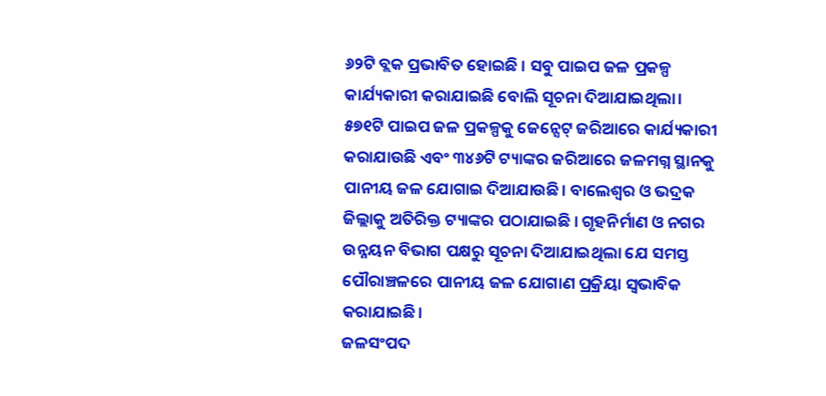୬୨ଟି ବ୍ଲକ ପ୍ରଭାବିତ ହୋଇଛି । ସବୁ ପାଇପ ଜଳ ପ୍ରକଳ୍ପ କାର୍ଯ୍ୟକାରୀ କରାଯାଇଛି ବୋଲି ସୂଚନା ଦିଆଯାଇଥିଲା। ୫୭୧ଟି ପାଇପ ଜଳ ପ୍ରକଳ୍ପକୁ ଜେନ୍ସେଟ୍ ଜରିଆରେ କାର୍ଯ୍ୟକାରୀ କରାଯାଉଛି ଏବଂ ୩୪୬ଟି ଟ୍ୟାଙ୍କର ଜରିଆରେ ଜଳମଗ୍ନ ସ୍ଥାନକୁ ପାନୀୟ ଜଳ ଯୋଗାଇ ଦିଆଯାଉଛି। ବାଲେଶ୍ବର ଓ ଭଦ୍ରକ ଜିଲ୍ଲାକୁ ଅତିରିକ୍ତ ଟ୍ୟାଙ୍କର ପଠାଯାଇଛି । ଗୃହନିର୍ମାଣ ଓ ନଗର ଉନ୍ନୟନ ବିଭାଗ ପକ୍ଷରୁ ସୂଚନା ଦିଆଯାଇଥିଲା ଯେ ସମସ୍ତ ପୌରାଞ୍ଚଳରେ ପାନୀୟ ଜଳ ଯୋଗାଣ ପ୍ରକ୍ରିୟା ସ୍ବଭାବିକ କରାଯାଇଛି।
ଜଳସଂପଦ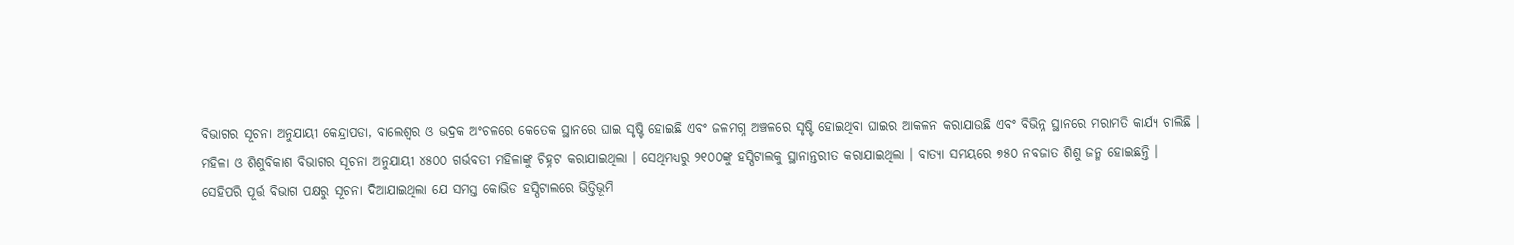ବିଭାଗର ସୂଚନା ଅନୁଯାୟୀ କେନ୍ଦ୍ରାପଡା, ବାଲେଶ୍ବର ଓ ଭଦ୍ରକ ଅଂଚଳରେ କେତେକ ସ୍ଥାନରେ ଘାଇ ସୃଷ୍ଟି ହୋଇଛି ଏବଂ ଜଳମଗ୍ନ ଅଞ୍ଚଳରେ ସୃଷ୍ଟି ହୋଇଥିବା ଘାଇର ଆକଳନ କରାଯାଉଛି ଏବଂ ବିଭିନ୍ନ ସ୍ଥାନରେ ମରାମତି କାର୍ଯ୍ୟ ଚାଲିଛି ।
ମହିଳା ଓ ଶିଶୁବିକାଶ ବିଭାଗର ସୂଚନା ଅନୁଯାୟୀ ୪୫୦୦ ଗର୍ଭବତୀ ମହିଳାଙ୍କୁ ଚିହ୍ନଟ କରାଯାଇଥିଲା । ସେଥିମଧ୍ୟରୁ ୨୧୦୦ଙ୍କୁ ହସ୍ପିଟାଲକୁ ସ୍ଥାନାନ୍ତରୀତ କରାଯାଇଥିଲା । ବାତ୍ୟା ସମୟରେ ୭୫୦ ନବଜାତ ଶିଶୁ ଜନ୍ମ ହୋଇଛନ୍ତି ।
ସେହିପରି ପୂର୍ତ୍ତ ବିଭାଗ ପକ୍ଷରୁ ସୂଚନା ଦିଆଯାଇଥିଲା ଯେ ସମସ୍ତ କୋଭିଡ ହସ୍ପିଟାଲରେ ଭିତ୍ତିଭୂମି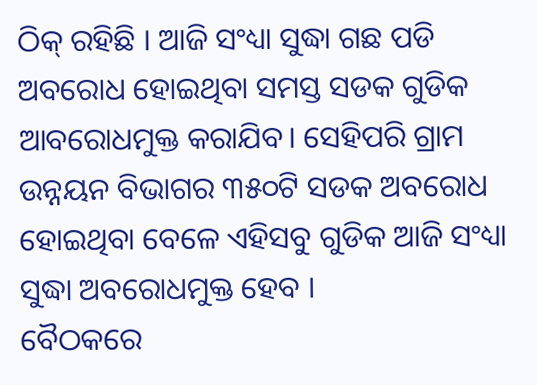ଠିକ୍ ରହିଛି । ଆଜି ସଂଧ୍ୟା ସୁଦ୍ଧା ଗଛ ପଡି ଅବରୋଧ ହୋଇଥିବା ସମସ୍ତ ସଡକ ଗୁଡିକ ଆବରୋଧମୁକ୍ତ କରାଯିବ। ସେହିପରି ଗ୍ରାମ ଉନ୍ନୟନ ବିଭାଗର ୩୫୦ଟି ସଡକ ଅବରୋଧ ହୋଇଥିବା ବେଳେ ଏହିସବୁ ଗୁଡିକ ଆଜି ସଂଧ୍ୟା ସୁଦ୍ଧା ଅବରୋଧମୁକ୍ତ ହେବ ।
ବୈଠକରେ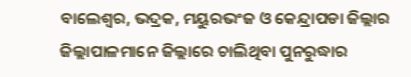ବାଲେଶ୍ବର, ଭଦ୍ରକ, ମୟୁରଭଂଜ ଓ କେନ୍ଦ୍ରାପଡା ଜିଲ୍ଲାର ଜିଲ୍ଲାପାଳମାନେ ଜିଲ୍ଲାରେ ଚାଲିଥିବା ପୁନରୁଦ୍ଧାର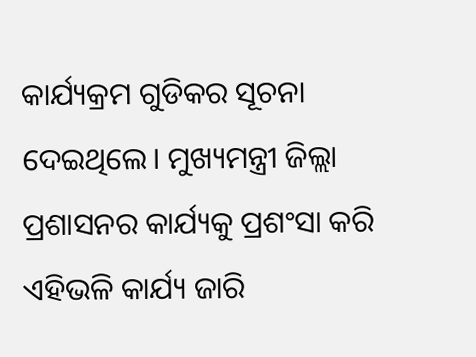କାର୍ଯ୍ୟକ୍ରମ ଗୁଡିକର ସୂଚନା ଦେଇଥିଲେ। ମୁଖ୍ୟମନ୍ତ୍ରୀ ଜିଲ୍ଲା ପ୍ରଶାସନର କାର୍ଯ୍ୟକୁ ପ୍ରଶଂସା କରି ଏହିଭଳି କାର୍ଯ୍ୟ ଜାରି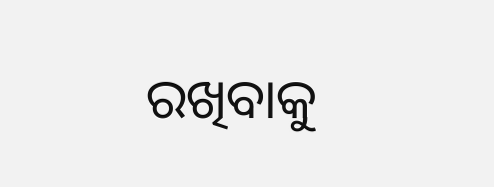ରଖିବାକୁ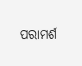ପରାମର୍ଶ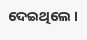ଦେଇଥିଲେ ।